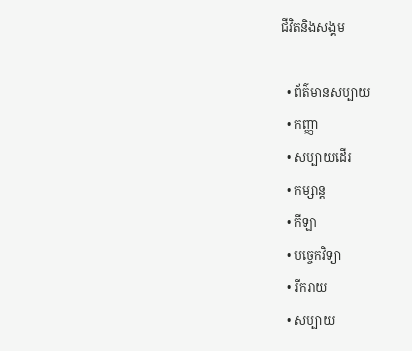ជីវិតនិងសង្គម

  • ព័ត៌មានសប្បាយ
  • កញ្ញា
  • សប្បាយដើរ
  • កម្សាន្ត
  • កីឡា
  • បច្ចេកវិទ្យា
  • រីករាយ
  • សប្បាយ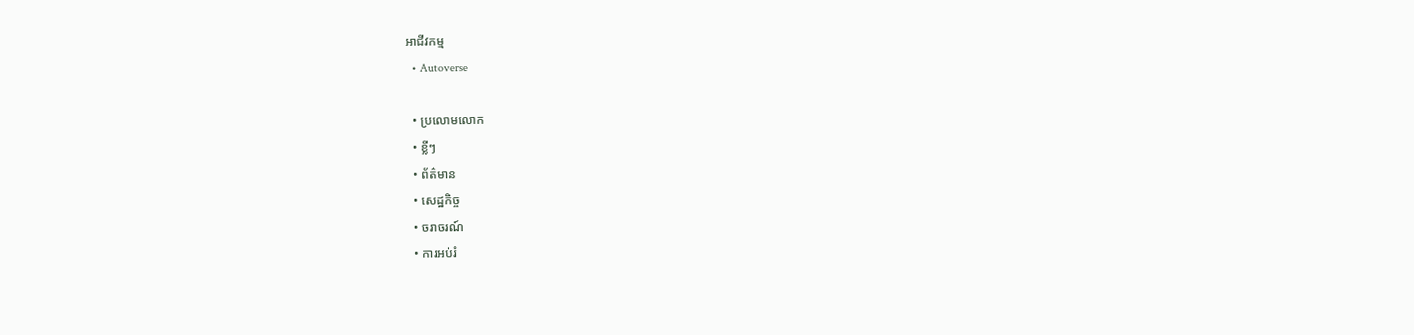អាជីវកម្ម
  • Autoverse

  • ប្រលោមលោក
  • ខ្លីៗ
  • ព័ត៌មាន
  • សេដ្ឋកិច្ច
  • ចរាចរណ៍
  • ការអប់រំ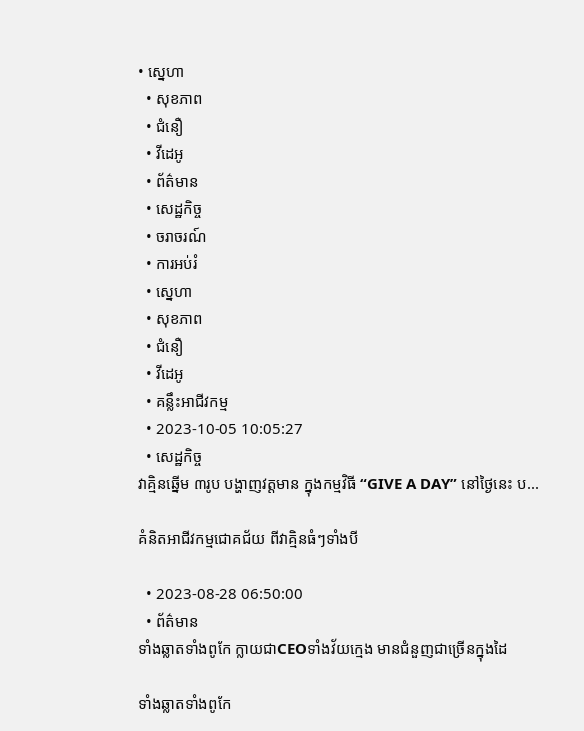• ស្នេហា
  • សុខភាព
  • ជំនឿ
  • វីដេអូ
  • ព័ត៌មាន
  • សេដ្ឋកិច្ច
  • ចរាចរណ៍
  • ការអប់រំ
  • ស្នេហា
  • សុខភាព
  • ជំនឿ
  • វីដេអូ
  • គន្លឹះអាជីវកម្ម
  • 2023-10-05 10:05:27
  • សេដ្ឋកិច្ច
វាគ្មិនឆ្នើម ៣រូប បង្ហាញវត្ដមាន ក្នុងកម្មវិធី “GIVE A DAY” នៅថ្ងៃនេះ ប...

គំនិតអាជីវកម្មជោគជ័យ ពីវាគ្មិនធំៗទាំងបី

  • 2023-08-28 06:50:00
  • ព័ត៌មាន
ទាំងឆ្លាតទាំងពូកែ ក្លាយជាCEOទាំងវ័យក្មេង មានជំនួញជាច្រើនក្នុងដៃ

ទាំងឆ្លាតទាំងពូកែ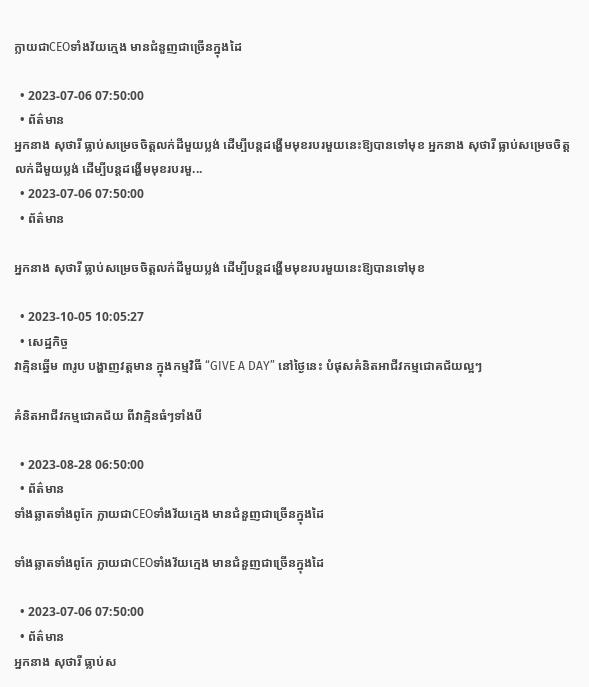ក្លាយជាCEOទាំងវ័យក្មេង មានជំនួញជាច្រើនក្នុងដៃ

  • 2023-07-06 07:50:00
  • ព័ត៌មាន
អ្នកនាង សុថារី ធ្លាប់សម្រេចចិត្តលក់ដីមួយប្លង់ ដើម្បីបន្តដង្ហើមមុខរបរមួយនេះឱ្យបានទៅមុខ អ្នកនាង សុថារី ធ្លាប់សម្រេចចិត្តលក់ដីមួយប្លង់ ដើម្បីបន្តដង្ហើមមុខរបរមួ...
  • 2023-07-06 07:50:00
  • ព័ត៌មាន

អ្នកនាង សុថារី ធ្លាប់សម្រេចចិត្តលក់ដីមួយប្លង់ ដើម្បីបន្តដង្ហើមមុខរបរមួយនេះឱ្យបានទៅមុខ

  • 2023-10-05 10:05:27
  • សេដ្ឋកិច្ច
វាគ្មិនឆ្នើម ៣រូប បង្ហាញវត្ដមាន ក្នុងកម្មវិធី “GIVE A DAY” នៅថ្ងៃនេះ បំផុសគំនិតអាជីវកម្មជោគជ័យល្អៗ

គំនិតអាជីវកម្មជោគជ័យ ពីវាគ្មិនធំៗទាំងបី

  • 2023-08-28 06:50:00
  • ព័ត៌មាន
ទាំងឆ្លាតទាំងពូកែ ក្លាយជាCEOទាំងវ័យក្មេង មានជំនួញជាច្រើនក្នុងដៃ

ទាំងឆ្លាតទាំងពូកែ ក្លាយជាCEOទាំងវ័យក្មេង មានជំនួញជាច្រើនក្នុងដៃ

  • 2023-07-06 07:50:00
  • ព័ត៌មាន
អ្នកនាង សុថារី ធ្លាប់ស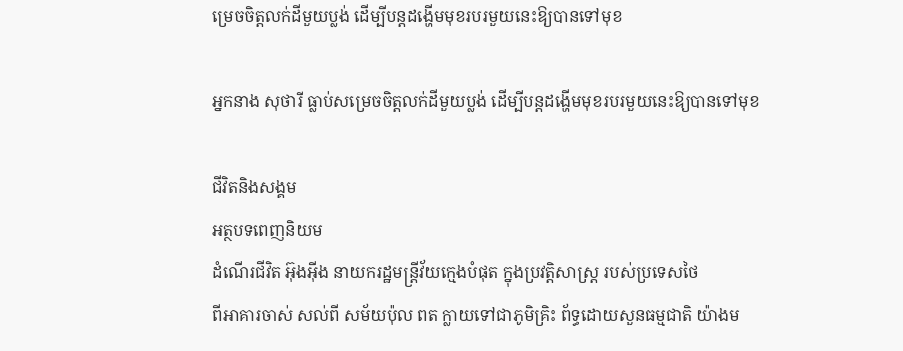ម្រេចចិត្តលក់ដីមួយប្លង់ ដើម្បីបន្តដង្ហើមមុខរបរមួយនេះឱ្យបានទៅមុខ

អ្នកនាង សុថារី ធ្លាប់សម្រេចចិត្តលក់ដីមួយប្លង់ ដើម្បីបន្តដង្ហើមមុខរបរមួយនេះឱ្យបានទៅមុខ

ជីវិតនិងសង្គម
អត្ថបទពេញនិយម
ដំណើរជីវិត អ៊ុងអ៊ីង នាយករដ្ឋមន្រ្តីវ័យក្មេងបំផុត ក្នុងប្រវត្តិសាស្រ្ត របស់ប្រទេសថៃ
ពីអាគារចាស់ សល់ពី សម័យប៉ុល ពត ក្លាយទៅជាភូមិគ្រិះ ព័ទ្ធដោយសួនធម្មជាតិ យ៉ាងម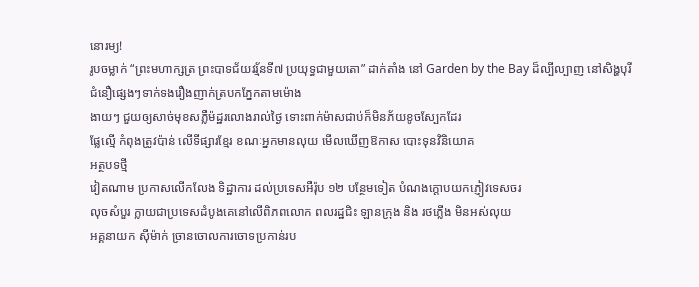នោរម្យ!
រូបចម្លាក់ “ព្រះមហាក្សត្រ ព្រះបាទជ័យវរ្ម័នទី៧ ប្រយុទ្ធជាមួយតោ” ដាក់តាំង នៅ Garden by the Bay ដ៏ល្បីល្បាញ នៅសិង្ហបុរី
ជំនឿផ្សេងៗទាក់ទងរឿងញាក់ត្របកភ្នែកតាមម៉ោង
ងាយៗ ជួយឲ្យសាច់មុខសភ្លឺម៉ដ្ឋរលោងរាល់ថ្ងៃ ទោះពាក់ម៉ាសជាប់ក៏មិនភ័យខូចស្បែកដែរ
ផ្លែល្មើ កំពុងត្រូវប៉ាន់ លើទីផ្សារខ្មែរ ខណៈអ្នកមានលុយ មើលឃើញឱកាស បោះទុនវិនិយោគ
អត្ថបទថ្មី
វៀតណាម ប្រកាសលើកលែង ទិដ្ឋាការ ដល់ប្រទេសអឺរ៉ុប ១២ បន្ថែមទៀត បំណងក្តោបយកភ្ញៀវទេសចរ
លុចសំបួរ ក្លាយជាប្រទេសដំបូងគេនៅលើពិភពលោក ពលរដ្ឋជិះ ឡានក្រុង និង រថភ្លើង មិនអស់លុយ
អគ្គនាយក ស៊ីម៉ាក់ ច្រានចោលការចោទប្រកាន់រប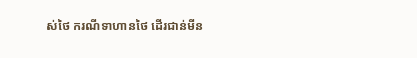ស់ថៃ ករណីទាហានថៃ ដើរជាន់មីន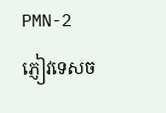PMN-2
ភ្ញៀវទេសច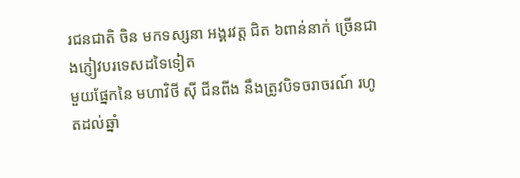រជនជាតិ ចិន មកទស្សនា អង្គរវត្ត ជិត ៦ពាន់នាក់ ច្រើនជាងភ្ញៀវបរទេសដទៃទៀត
មួយផ្នែកនៃ មហាវិថី ស៊ី ជីនពីង នឹងត្រូវបិទចរាចរណ៍ រហូតដល់ឆ្នាំ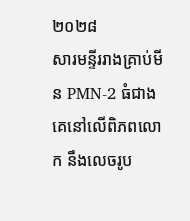២០២៨
សារមន្ទីររាងគ្រាប់មីន PMN-2 ធំជាងគេនៅលើពិភពលោក នឹងលេចរូប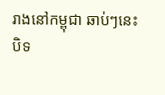រាងនៅកម្ពុជា ឆាប់ៗនេះ
បិទ